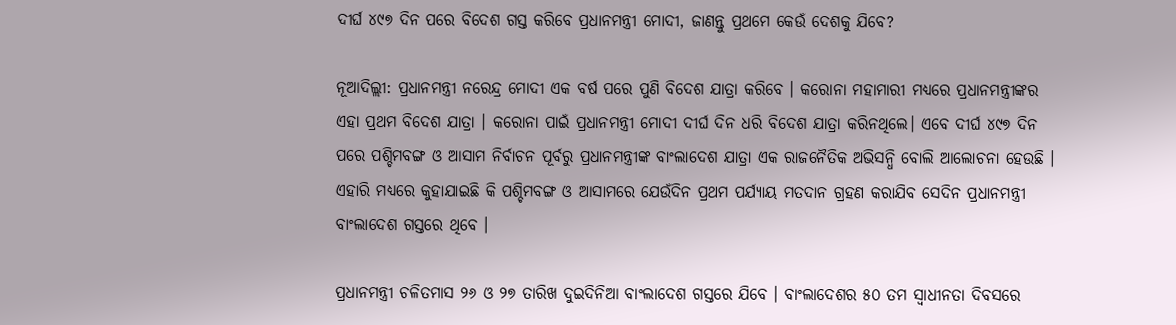ଦୀର୍ଘ ୪୯୭ ଦିନ ପରେ ବିଦେଶ ଗସ୍ତ କରିବେ ପ୍ରଧାନମନ୍ତ୍ରୀ ମୋଦୀ, ଜାଣନ୍ତୁ ପ୍ରଥମେ କେଉଁ ଦେଶକୁ ଯିବେ?

ନୂଆଦିଲ୍ଲୀ: ପ୍ରଧାନମନ୍ତ୍ରୀ ନରେନ୍ଦ୍ର ମୋଦୀ ଏକ ବର୍ଷ ପରେ ପୁଣି ବିଦେଶ ଯାତ୍ରା କରିବେ । କରୋନା ମହାମାରୀ ମଧ୍ୟରେ ପ୍ରଧାନମନ୍ତ୍ରୀଙ୍କର ଏହା ପ୍ରଥମ ବିଦେଶ ଯାତ୍ରା । କରୋନା ପାଇଁ ପ୍ରଧାନମନ୍ତ୍ରୀ ମୋଦୀ ଦୀର୍ଘ ଦିନ ଧରି ବିଦେଶ ଯାତ୍ରା କରିନଥିଲେ। ଏବେ ଦୀର୍ଘ ୪୯୭ ଦିନ ପରେ ପଶ୍ଚିମବଙ୍ଗ ଓ ଆସାମ ନିର୍ବାଚନ ପୂର୍ବରୁ ପ୍ରଧାନମନ୍ତ୍ରୀଙ୍କ ବାଂଲାଦେଶ ଯାତ୍ରା ଏକ ରାଜନୈତିକ ଅଭିସନ୍ଧି ବୋଲି ଆଲୋଚନା ହେଉଛି । ଏହାରି ମଧ୍ୟରେ କୁହାଯାଇଛି କି ପଶ୍ଚିମବଙ୍ଗ ଓ ଆସାମରେ ଯେଉଁଦିନ ପ୍ରଥମ ପର୍ଯ୍ୟାୟ ମତଦାନ ଗ୍ରହଣ କରାଯିବ ସେଦିନ ପ୍ରଧାନମନ୍ତ୍ରୀ ବାଂଲାଦେଶ ଗସ୍ତରେ ଥିବେ ।

ପ୍ରଧାନମନ୍ତ୍ରୀ ଚଳିତମାସ ୨୬ ଓ ୨୭ ତାରିଖ ଦୁଇଦିନିଆ ବାଂଲାଦେଶ ଗସ୍ତରେ ଯିବେ । ବାଂଲାଦେଶର ୫୦ ତମ ସ୍ୱାଧୀନତା ଦିବସରେ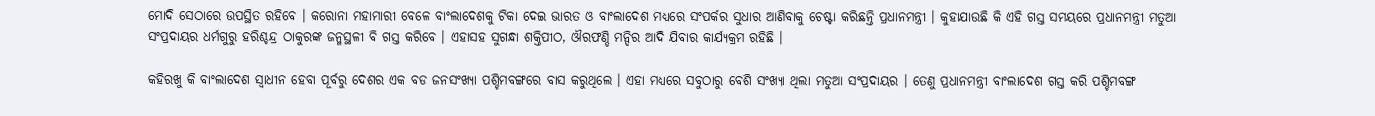ମୋଦି ସେଠାରେ ଉପସ୍ଥିତ ରହିବେ । କରୋନା ମହାମାରୀ ବେଳେ ବାଂଲାଦେଶକୁ ଟିକା ଦେଇ ଭାରତ ଓ ବାଂଲାଦେଶ ମଧ୍ୟରେ ସଂପର୍କର ସୁଧାର ଆଣିବାକୁ ଚେଷ୍ଟା କରିଛନ୍ତି ପ୍ରଧାନମନ୍ତ୍ରୀ । କୁହାଯାଉଛି କି ଏହି ଗସ୍ତ ସମୟରେ ପ୍ରଧାନମନ୍ତ୍ରୀ ମତୁଆ ସଂପ୍ରଦାୟର ଧର୍ମଗୁରୁ ହରିଶ୍ଚନ୍ଦ୍ର ଠାକୁରଙ୍କ ଜନ୍ମସ୍ଥଳୀ ବି ଗସ୍ତ କରିବେ । ଏହାସହ ସୁଗନ୍ଧା ଶକ୍ତିପୀଠ, ଔରଫଣ୍ଡି ମନ୍ଦିର ଆଦି ଯିବାର କାର୍ଯ୍ୟକ୍ରମ ରହିଛି ।

କହିରଖୁ କି ବାଂଲାଦେଶ ସ୍ୱାଧୀନ ହେବା ପୂର୍ବରୁ ଦେଶର ଏକ ବଡ ଜନସଂଖ୍ୟା ପଶ୍ଚିମବଙ୍ଗରେ ବାସ କରୁଥିଲେ । ଏହା ମଧ୍ୟରେ ସବୁଠାରୁ ବେଶି ସଂଖ୍ୟା ଥିଲା ମତୁଆ ସଂପ୍ରଦାୟର । ତେଣୁ ପ୍ରଧାନମନ୍ତ୍ରୀ ବାଂଲାଦେଶ ଗସ୍ତ କରି ପଶ୍ଚିମବଙ୍ଗ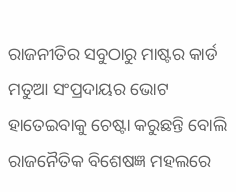ରାଜନୀତିର ସବୁଠାରୁ ମାଷ୍ଟର କାର୍ଡ ମତୁଆ ସଂପ୍ରଦାୟର ଭୋଟ ହାତେଇବାକୁ ଚେଷ୍ଟା କରୁଛନ୍ତି ବୋଲି ରାଜନୈତିକ ବିଶେଷଜ୍ଞ ମହଲରେ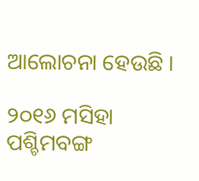ଆଲୋଚନା ହେଉଛି ।

୨୦୧୬ ମସିହା ପଶ୍ଚିମବଙ୍ଗ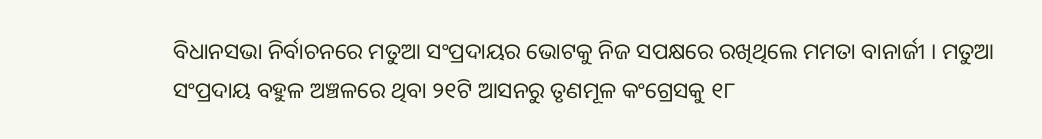ବିଧାନସଭା ନିର୍ବାଚନରେ ମତୁଆ ସଂପ୍ରଦାୟର ଭୋଟକୁ ନିଜ ସପକ୍ଷରେ ରଖିଥିଲେ ମମତା ବାନାର୍ଜୀ । ମତୁଆ ସଂପ୍ରଦାୟ ବହୁଳ ଅଞ୍ଚଳରେ ଥିବା ୨୧ଟି ଆସନରୁ ତୃଣମୂଳ କଂଗ୍ରେସକୁ ୧୮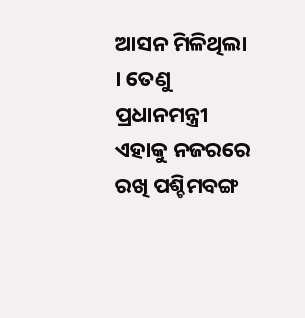ଆସନ ମିଳିଥିଲା । ତେଣୁ ପ୍ରଧାନମନ୍ତ୍ରୀ ଏହାକୁ ନଜରରେ ରଖି ପଶ୍ଚିମବଙ୍ଗ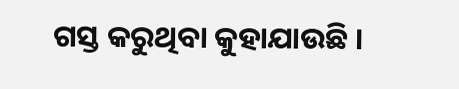ଗସ୍ତ କରୁଥିବା କୁହାଯାଉଛି ।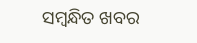ସମ୍ବନ୍ଧିତ ଖବର